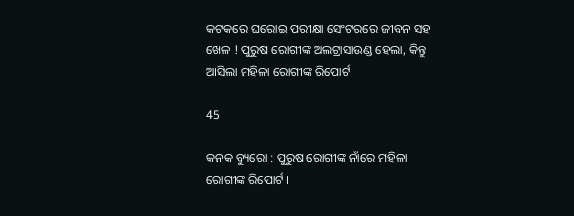କଟକରେ ଘରୋଇ ପରୀକ୍ଷା ସେଂଟରରେ ଜୀବନ ସହ ଖେଳ ! ପୁରୁଷ ରୋଗୀଙ୍କ ଅଲଟ୍ରାସାଉଣ୍ଡ ହେଲା, କିନ୍ତୁ ଆସିଲା ମହିଳା ରୋଗୀଙ୍କ ରିପୋର୍ଟ

45

କନକ ବ୍ୟୁରୋ : ପୁରୁଷ ରୋଗୀଙ୍କ ନାଁରେ ମହିଳା ରୋଗୀଙ୍କ ରିପୋର୍ଟ ।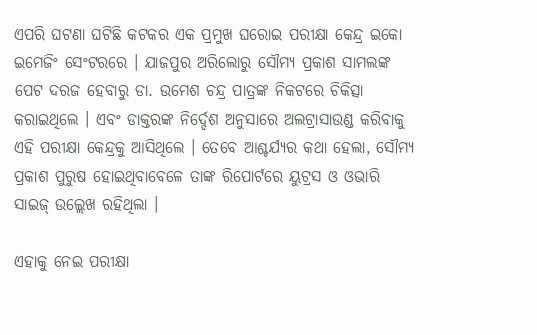ଏପରି ଘଟଣା ଘଟିଛି କଟକର ଏକ ପ୍ରମୁଖ ଘରୋଇ ପରୀକ୍ଷା କେନ୍ଦ୍ର ଇକୋ ଇମେଜିଂ ସେଂଟରରେ । ଯାଜପୁର ଅରିଲୋରୁ ସୌମ୍ୟ ପ୍ରକାଶ ସାମଲଙ୍କ ପେଟ ଦରଜ ହେବାରୁ ଡା. ଉମେଶ ଚନ୍ଦ୍ର ପାତ୍ରଙ୍କ ନିକଟରେ ଚିକିତ୍ସା କରାଇଥିଲେ । ଏବଂ ଡାକ୍ତରଙ୍କ ନିର୍ଦ୍ଦେଶ ଅନୁସାରେ ଅଲଟ୍ରାସାଉଣ୍ଡ କରିବାକୁ ଏହି ପରୀକ୍ଷା କେନ୍ଦ୍ରକୁ ଆସିଥିଲେ । ତେବେ ଆଶ୍ଚର୍ଯ୍ୟର କଥା ହେଲା, ସୌମ୍ୟ ପ୍ରକାଶ ପୁରୁଷ ହୋଇଥିବାବେଳେ ତାଙ୍କ ରିପୋର୍ଟରେ ୟୁଟ୍ରସ ଓ ଓଭାରି ସାଇଜ୍ ଉଲ୍ଲେଖ ରହିଥିଲା ।

ଏହାକୁ ନେଇ ପରୀକ୍ଷା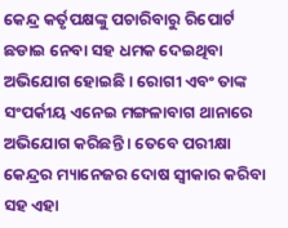କେନ୍ଦ୍ର କର୍ତୃପକ୍ଷଙ୍କୁ ପଚାରିବାରୁ ରିପୋର୍ଟ ଛଡାଇ ନେବା ସହ ଧମକ ଦେଇଥିବା ଅଭିଯୋଗ ହୋଇଛି । ରୋଗୀ ଏବଂ ତାଙ୍କ ସଂପର୍କୀୟ ଏନେଇ ମଙ୍ଗଳାବାଗ ଥାନାରେ ଅଭିଯୋଗ କରିଛନ୍ତି । ତେବେ ପରୀକ୍ଷା କେନ୍ଦ୍ରର ମ୍ୟାନେଜର ଦୋଷ ସ୍ୱୀକାର କରିବା ସହ ଏହା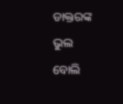ଡାକ୍ତରଙ୍କ ଭୁଲ ବୋଲି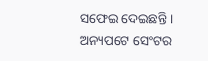ସଫେଇ ଦେଇଛନ୍ତି । ଅନ୍ୟପଟେ ସେଂଟର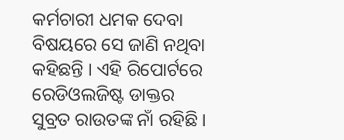କର୍ମଚାରୀ ଧମକ ଦେବା ବିଷୟରେ ସେ ଜାଣି ନଥିବା କହିଛନ୍ତି । ଏହି ରିପୋର୍ଟରେ ରେଡିଓଲଜିଷ୍ଟ ଡାକ୍ତର ସୁବ୍ରତ ରାଉତଙ୍କ ନାଁ ରହିଛି ।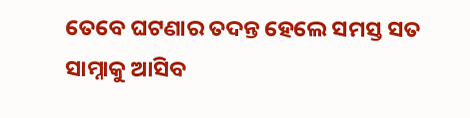ତେବେ ଘଟଣାର ତଦନ୍ତ ହେଲେ ସମସ୍ତ ସତ ସାମ୍ନାକୁ ଆସିବ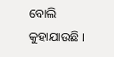ବୋଲି କୁହାଯାଉଛି ।